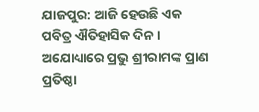ଯାଜପୁର: ଆଜି ହେଉଛି ଏକ ପବିତ୍ର ଐତିହାସିକ ଦିନ । ଅଯୋଧ୍ୟାରେ ପ୍ରଭୁ ଶ୍ରୀରାମଙ୍କ ପ୍ରାଣ ପ୍ରତିଷ୍ଠା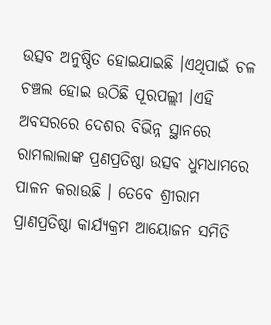ଉତ୍ସବ ଅନୁଷ୍ଠିତ ହୋଇଯାଇଛି ।ଏଥିପାଇଁ ଚଳ ଚଞ୍ଚଲ ହୋଇ ଉଠିଛି ପୂରପଲ୍ଲୀ ।ଏହି ଅବସରରେ ଦେଶର ବିଭିନ୍ନ ସ୍ଥାନରେ ରାମଲାଲାଙ୍କ ପ୍ରଣପ୍ରତିଷ୍ଠା ଉତ୍ସବ ଧୁମଧାମରେ ପାଳନ କରାଉଛି । ତେବେ ଶ୍ରୀରାମ ପ୍ରାଣପ୍ରତିଷ୍ଠା କାର୍ଯ୍ୟକ୍ରମ ଆୟୋଜନ ସମିତି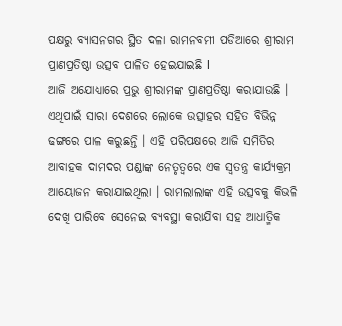ପକ୍ଷରୁ ବ୍ୟାସନଗର ସ୍ଥିତ ଦଳା ରାମନବମୀ ପଡିଆରେ ଶ୍ରୀରାମ ପ୍ରାଣପ୍ରତିଷ୍ଠା ଉତ୍ସବ ପାଳିତ ହେଇଯାଇଛି l
ଆଜି ଅଯୋଧ୍ୟାରେ ପ୍ରଭୁ ଶ୍ରୀରାମଙ୍କ ପ୍ରାଣପ୍ରତିଷ୍ଠା କରାଯାଉଛି । ଏଥିପାଇଁ ସାରା ଦେଶରେ ଲୋକେ ଉତ୍ସାହର ସହିତ ବିଭିନ୍ନ ଢଙ୍ଗରେ ପାଳ କରୁଛନ୍ତି । ଏହି ପରିପକ୍ଷରେ ଆଜି ସମିତିର ଆବାହକ ଦାମଦର ପଣ୍ଡାଙ୍କ ନେତୃତ୍ୱରେ ଏକ ସ୍ୱତନ୍ତ୍ର କାର୍ଯ୍ୟକ୍ରମ ଆୟୋଜନ କରାଯାଇଥିଲା । ରାମଲାଲାଙ୍କ ଏହି ଉତ୍ସବକୁ କିଭଳି ଦେଖି ପାରିବେ ସେନେଇ ବ୍ୟବସ୍ଥା କରାଯିବା ସହ ଆଧାତ୍ମିକ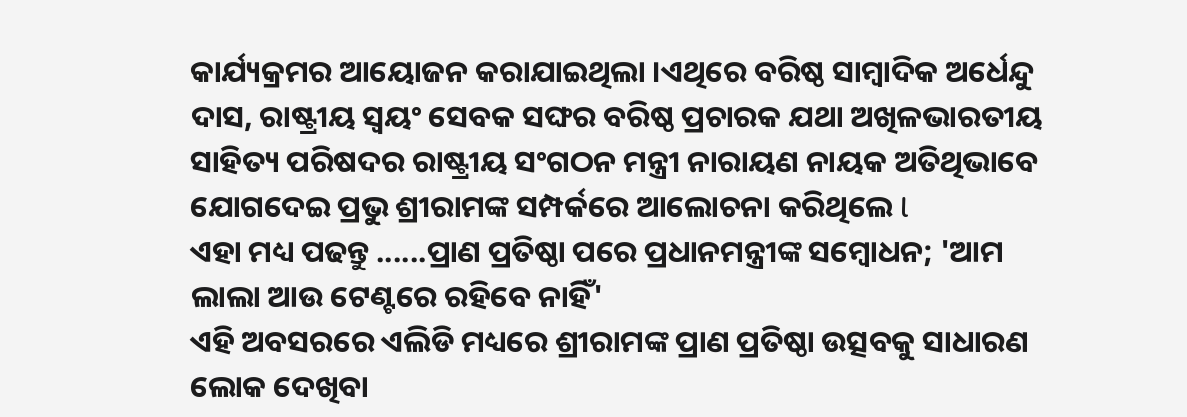କାର୍ଯ୍ୟକ୍ରମର ଆୟୋଜନ କରାଯାଇଥିଲା ।ଏଥିରେ ବରିଷ୍ଠ ସାମ୍ବାଦିକ ଅର୍ଧେନ୍ଦୁ ଦାସ, ରାଷ୍ଟ୍ରୀୟ ସ୍ୱୟଂ ସେବକ ସଙ୍ଘର ବରିଷ୍ଠ ପ୍ରଚାରକ ଯଥା ଅଖିଳଭାରତୀୟ ସାହିତ୍ୟ ପରିଷଦର ରାଷ୍ଟ୍ରୀୟ ସଂଗଠନ ମନ୍ତ୍ରୀ ନାରାୟଣ ନାୟକ ଅତିଥିଭାବେ ଯୋଗଦେଇ ପ୍ରଭୁ ଶ୍ରୀରାମଙ୍କ ସମ୍ପର୍କରେ ଆଲୋଚନା କରିଥିଲେ l
ଏହା ମଧ୍ୟ ପଢନ୍ତୁ ......ପ୍ରାଣ ପ୍ରତିଷ୍ଠା ପରେ ପ୍ରଧାନମନ୍ତ୍ରୀଙ୍କ ସମ୍ବୋଧନ; 'ଆମ ଲାଲା ଆଉ ଟେଣ୍ଟରେ ରହିବେ ନାହିଁ'
ଏହି ଅବସରରେ ଏଲିଡି ମଧ୍ୟରେ ଶ୍ରୀରାମଙ୍କ ପ୍ରାଣ ପ୍ରତିଷ୍ଠା ଉତ୍ସବକୁ ସାଧାରଣ ଲୋକ ଦେଖିବା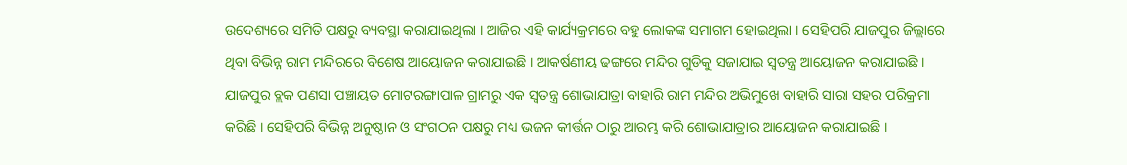ଉଦେଶ୍ୟରେ ସମିତି ପକ୍ଷରୁ ବ୍ୟବସ୍ଥା କରାଯାଇଥିଲା । ଆଜିର ଏହି କାର୍ଯ୍ୟକ୍ରମରେ ବହୁ ଲୋକଙ୍କ ସମାଗମ ହୋଇଥିଲା । ସେହିପରି ଯାଜପୁର ଜିଲ୍ଲାରେ ଥିବା ବିଭିନ୍ନ ରାମ ମନ୍ଦିରରେ ବିଶେଷ ଆୟୋଜନ କରାଯାଇଛି । ଆକର୍ଷଣୀୟ ଢଙ୍ଗରେ ମନ୍ଦିର ଗୁଡିକୁ ସଜାଯାଇ ସ୍ୱତନ୍ତ୍ର ଆୟୋଜନ କରାଯାଇଛି । ଯାଜପୁର ବ୍ଲକ ପଣସା ପଞ୍ଚାୟତ ମୋଟରଙ୍ଗାପାଳ ଗ୍ରାମରୁ ଏକ ସ୍ୱତନ୍ତ୍ର ଶୋଭାଯାତ୍ରା ବାହାରି ରାମ ମନ୍ଦିର ଅଭିମୁଖେ ବାହାରି ସାରା ସହର ପରିକ୍ରମା କରିଛି । ସେହିପରି ବିଭିନ୍ନ ଅନୁଷ୍ଠାନ ଓ ସଂଗଠନ ପକ୍ଷରୁ ମଧ୍ୟ ଭଜନ କୀର୍ତ୍ତନ ଠାରୁ ଆରମ୍ଭ କରି ଶୋଭାଯାତ୍ରାର ଆୟୋଜନ କରାଯାଇଛି ।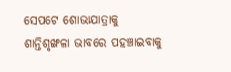ସେପଟେ ଶୋଭାଯାତ୍ରାକୁ ଶାନ୍ତିଶୃଙ୍ଖଳା ଭାବରେ ପହଞ୍ଚାଇବାକୁ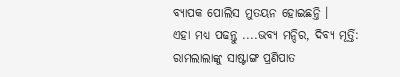ବ୍ୟାପକ ପୋଲିସ ମୁତୟନ ହୋଇଛନ୍ତି ।
ଏହା ମଧ୍ୟ ପଢନ୍ତୁ ....ଭବ୍ୟ ମନ୍ଦିର, ଦିବ୍ୟ ମୂର୍ତ୍ତି: ରାମଲାଲାଙ୍କୁ ସାଷ୍ଟାଙ୍ଗ ପ୍ରଣିପାତ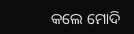କଲେ ମୋଦି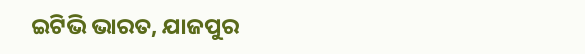ଇଟିଭି ଭାରତ, ଯାଜପୁର